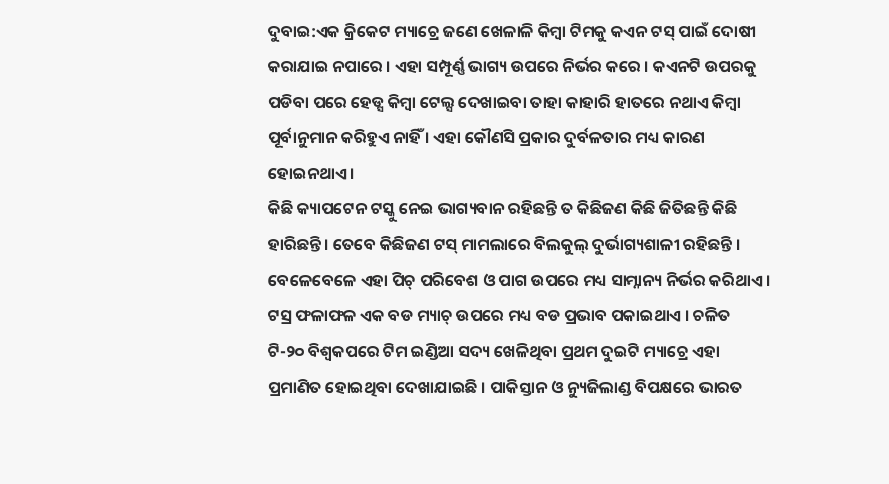ଦୁବାଇ:ଏକ କ୍ରିକେଟ ମ୍ୟାଚ୍ରେ ଜଣେ ଖେଳାଳି କିମ୍ବା ଟିମକୁ କଏନ ଟସ୍ ପାଇଁ ଦୋଷୀ କରାଯାଇ ନପାରେ । ଏହା ସମ୍ପୂର୍ଣ୍ଣ ଭାଗ୍ୟ ଉପରେ ନିର୍ଭର କରେ । କଏନଟି ଉପରକୁ ପଡିବା ପରେ ହେଡ୍ସ କିମ୍ବା ଟେଲ୍ସ ଦେଖାଇବା ତାହା କାହାରି ହାତରେ ନଥାଏ କିମ୍ବା ପୂର୍ବାନୁମାନ କରିହୁଏ ନାହିଁ । ଏହା କୌଣସି ପ୍ରକାର ଦୁର୍ବଳତାର ମଧ୍ୟ କାରଣ ହୋଇନଥାଏ ।
କିଛି କ୍ୟାପଟେନ ଟସ୍କୁ ନେଇ ଭାଗ୍ୟବାନ ରହିଛନ୍ତି ତ କିଛିଜଣ କିଛି ଜିତିଛନ୍ତି କିଛି ହାରିଛନ୍ତି । ତେବେ କିଛିଜଣ ଟସ୍ ମାମଲାରେ ବିଲକୁଲ୍ ଦୁର୍ଭାଗ୍ୟଶାଳୀ ରହିଛନ୍ତି । ବେଳେବେଳେ ଏହା ପିଚ୍ ପରିବେଶ ଓ ପାଗ ଉପରେ ମଧ୍ୟ ସାମ୍ନାନ୍ୟ ନିର୍ଭର କରିଥାଏ ।
ଟସ୍ର ଫଳାଫଳ ଏକ ବଡ ମ୍ୟାଚ୍ ଉପରେ ମଧ୍ୟ ବଡ ପ୍ରଭାବ ପକାଇଥାଏ । ଚଳିତ ଟି-୨୦ ବିଶ୍ବକପରେ ଟିମ ଇଣ୍ଡିଆ ସଦ୍ୟ ଖେଳିଥିବା ପ୍ରଥମ ଦୁଇଟି ମ୍ୟାଚ୍ରେ ଏହା ପ୍ରମାଣିତ ହୋଇଥିବା ଦେଖାଯାଇଛି । ପାକିସ୍ତାନ ଓ ନ୍ୟୁଜିଲାଣ୍ଡ ବିପକ୍ଷରେ ଭାରତ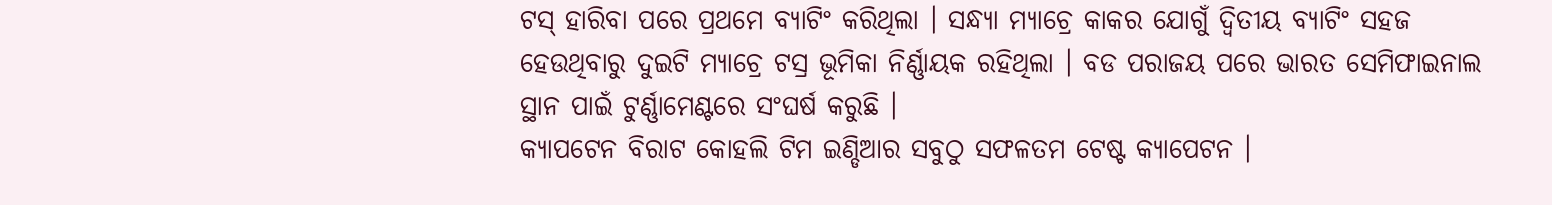ଟସ୍ ହାରିବା ପରେ ପ୍ରଥମେ ବ୍ୟାଟିଂ କରିଥିଲା । ସନ୍ଧ୍ୟା ମ୍ୟାଚ୍ରେ କାକର ଯୋଗୁଁ ଦ୍ବିତୀୟ ବ୍ୟାଟିଂ ସହଜ ହେଉଥିବାରୁ ଦୁଇଟି ମ୍ୟାଚ୍ରେ ଟସ୍ର ଭୂମିକା ନିର୍ଣ୍ଣାୟକ ରହିଥିଲା । ବଡ ପରାଜୟ ପରେ ଭାରତ ସେମିଫାଇନାଲ ସ୍ଥାନ ପାଇଁ ଟୁର୍ଣ୍ଣାମେଣ୍ଟରେ ସଂଘର୍ଷ କରୁଛି ।
କ୍ୟାପଟେନ ବିରାଟ କୋହଲି ଟିମ ଇଣ୍ଡିଆର ସବୁଠୁ ସଫଳତମ ଟେଷ୍ଟ କ୍ୟାପେଟନ ।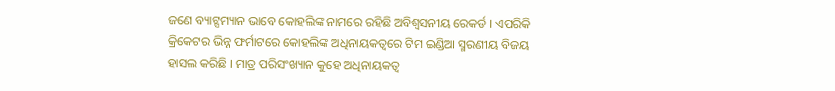ଜଣେ ବ୍ୟାଟ୍ସମ୍ୟାନ ଭାବେ କୋହଲିଙ୍କ ନାମରେ ରହିଛି ଅବିଶ୍ବସନୀୟ ରେକର୍ଡ । ଏପରିକି କ୍ରିକେଟର ଭିନ୍ନ ଫର୍ମାଟରେ କୋହଲିଙ୍କ ଅଧିନାୟକତ୍ବରେ ଟିମ ଇଣ୍ଡିଆ ସ୍ମରଣୀୟ ବିଜୟ ହାସଲ କରିଛି । ମାତ୍ର ପରିସଂଖ୍ୟାନ କୁହେ ଅଧିନାୟକତ୍ବ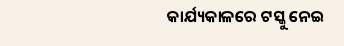କାର୍ଯ୍ୟକାଳରେ ଟସ୍କୁ ନେଇ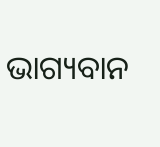ଭାଗ୍ୟବାନ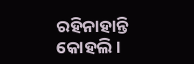ରହିନାହାନ୍ତି କୋହଲି ।